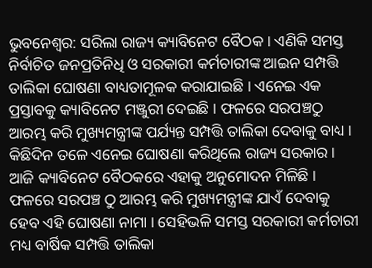ଭୁବନେଶ୍ବର: ସରିଲା ରାଜ୍ୟ କ୍ୟାବିନେଟ ବୈଠକ । ଏଣିକି ସମସ୍ତ ନିର୍ବାଚିତ ଜନପ୍ରତିନିଧି ଓ ସରକାରୀ କର୍ମଚାରୀଙ୍କ ଆଇନ ସମ୍ପତ୍ତି ତାଲିକା ଘୋଷଣା ବାଧ୍ୟତାମୂଳକ କରାଯାଇଛି । ଏନେଇ ଏକ ପ୍ରସ୍ତାବକୁ କ୍ୟାବିନେଟ ମଞ୍ଜୁରୀ ଦେଇଛି । ଫଳରେ ସରପଞ୍ଚଠୁ ଆରମ୍ଭ କରି ମୁଖ୍ୟମନ୍ତ୍ରୀଙ୍କ ପର୍ଯ୍ୟନ୍ତ ସମ୍ପତ୍ତି ତାଲିକା ଦେବାକୁ ବାଧ୍ୟ ।
କିଛିଦିନ ତଳେ ଏନେଇ ଘୋଷଣା କରିଥିଲେ ରାଜ୍ୟ ସରକାର । ଆଜି କ୍ୟାବିନେଟ ବୈଠକରେ ଏହାକୁ ଅନୁମୋଦନ ମିଳିଛି । ଫଳରେ ସରପଞ୍ଚ ଠୁ ଆରମ୍ଭ କରି ମୁଖ୍ୟମନ୍ତ୍ରୀଙ୍କ ଯାଏଁ ଦେବାକୁ ହେବ ଏହି ଘୋଷଣା ନାମା । ସେହିଭଳି ସମସ୍ତ ସରକାରୀ କର୍ମଚାରୀ ମଧ୍ୟ ବାର୍ଷିକ ସମ୍ପତ୍ତି ତାଲିକା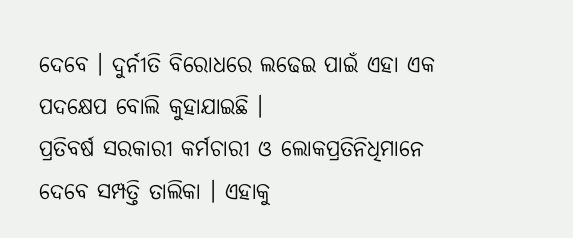ଦେବେ । ଦୁର୍ନୀତି ବିରୋଧରେ ଲଢେଇ ପାଇଁ ଏହା ଏକ ପଦକ୍ଷେପ ବୋଲି କୁହାଯାଇଛି ।
ପ୍ରତିବର୍ଷ ସରକାରୀ କର୍ମଚାରୀ ଓ ଲୋକପ୍ରତିନିଧିମାନେ ଦେବେ ସମ୍ପତ୍ତି ତାଲିକା । ଏହାକୁ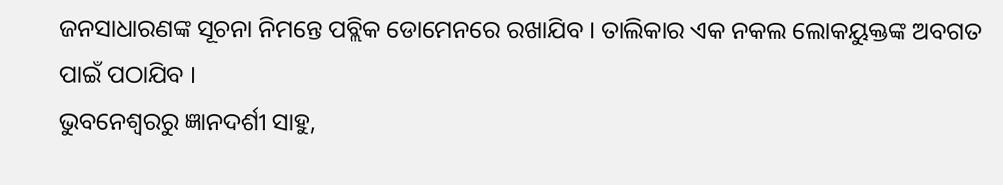ଜନସାଧାରଣଙ୍କ ସୂଚନା ନିମନ୍ତେ ପବ୍ଲିକ ଡୋମେନରେ ରଖାଯିବ । ତାଲିକାର ଏକ ନକଲ ଲୋକୟୁକ୍ତଙ୍କ ଅବଗତ ପାଇଁ ପଠାଯିବ ।
ଭୁବନେଶ୍ବରରୁ ଜ୍ଞାନଦର୍ଶୀ ସାହୁ,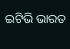ଇଟିଭି ଭାରତ